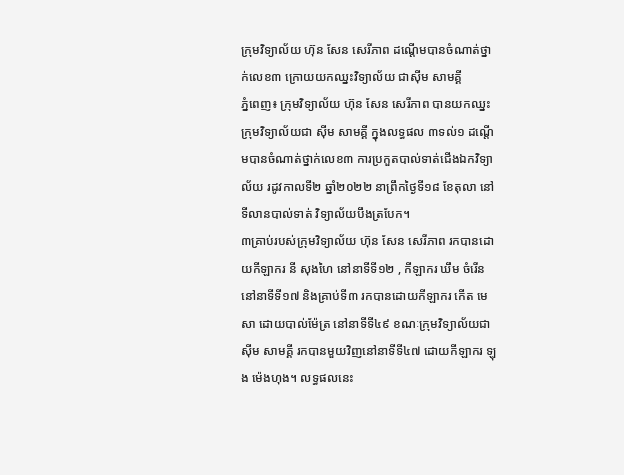ក្រុមវិទ្យាល័យ ហ៊ុន សែន សេរីភាព ដណ្តើមបានចំណាត់ថ្នាក់លេខ៣ ក្រោយយកឈ្នះវិទ្យាល័យ ជាស៊ីម សាមគ្គី
ភ្នំពេញ៖ ក្រុមវិទ្យាល័យ ហ៊ុន សែន សេរីភាព បានយកឈ្នះក្រុមវិទ្យាល័យជា ស៊ីម សាមគ្គី ក្នុងលទ្ធផល ៣ទល់១ ដណ្តើមបានចំណាត់ថ្នាក់លេខ៣ ការប្រកួតបាល់ទាត់ជើងឯកវិទ្យាល័យ រដូវកាលទី២ ឆ្នាំ២០២២ នាព្រឹកថ្ងៃទី១៨ ខែតុលា នៅទីលានបាល់ទាត់ វិទ្យាល័យបឹងត្របែក។
៣គ្រាប់របស់ក្រុមវិទ្យាល័យ ហ៊ុន សែន សេរីភាព រកបានដោយកីឡាករ នី សុងហៃ នៅនាទីទី១២ , កីឡាករ ឃឹម ចំរើន នៅនាទីទី១៧ និងគ្រាប់ទី៣ រកបានដោយកីឡាករ កើត មេសា ដោយបាល់ម៉ែត្រ នៅនាទីទី៤៩ ខណៈក្រុមវិទ្យាល័យជាស៊ីម សាមគ្គី រកបានមួយវិញនៅនាទីទី៤៧ ដោយកីឡាករ ឡុង ម៉េងហុង។ លទ្ធផលនេះ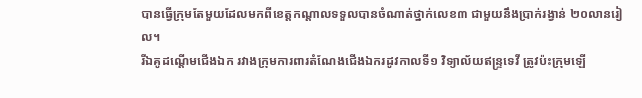បានធ្វើក្រុមតែមួយដែលមកពីខេត្តកណ្តាលទទួលបានចំណាត់ថ្នាក់លេខ៣ ជាមួយនឹងប្រាក់រង្វាន់ ២០លានរៀល។
រីឯគូដណ្តើមជើងឯក រវាងក្រុមការពារតំណែងជើងឯករដូវកាលទី១ វិទ្យាល័យឥន្រ្ទទេវី ត្រូវប៉ះក្រុមឡើ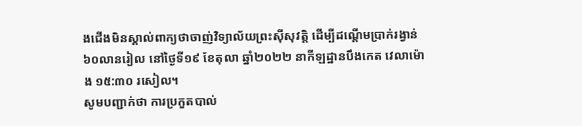ងជើងមិនស្គាល់ពាក្យថាចាញ់វិទ្យាល័យព្រះស៊ីសុវត្តិ ដើម្បីដណ្តើមប្រាក់រង្វាន់៦០លានរៀល នៅថ្ងៃទី១៩ ខែតុលា ឆ្នាំ២០២២ នាកីឡដ្ឋានបឹងកេត វេលាម៉ោង ១៥:៣០ រសៀល។
សូមបញ្ជាក់ថា ការប្រកួតបាល់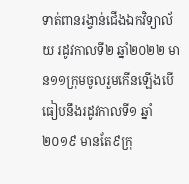ទាត់ពានរង្វាន់ជើងឯកវិទ្យាល័យ រដូវកាលទី២ ឆ្នាំ២០២២ មាន១១ក្រុមចូលរួមកើនឡើងបើធៀបនឹងរដូវកាលទី១ ឆ្នាំ២០១៩ មានតែ៩ក្រុ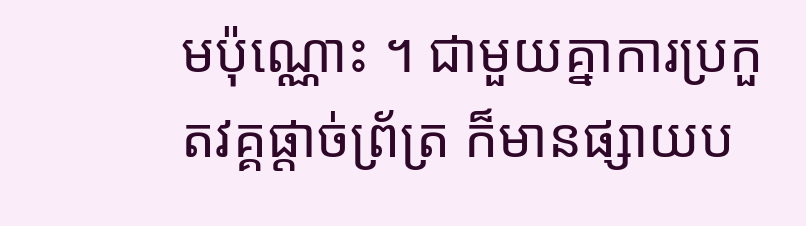មប៉ុណ្ណោះ ។ ជាមួយគ្នាការប្រកួតវគ្គផ្តាច់ព្រ័ត្រ ក៏មានផ្សាយប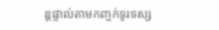ន្តផ្ទាល់តាមកញ្ចក់ទូរទស្ស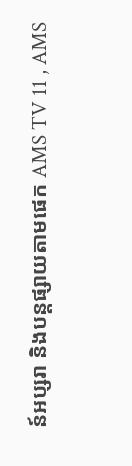ន៍អប្សរា និងបន្តផ្សាយតាមផេក AMS TV 11 , AMS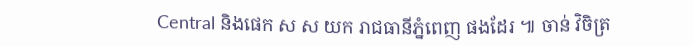Central និងផេក ស ស យក រាជធានីភ្នំពេញ ផងដែរ ៕ ចាន់ វិចិត្រ